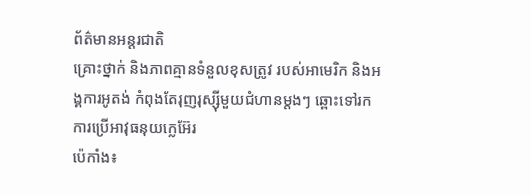ព័ត៌មានអន្តរជាតិ
គ្រោះថ្នាក់ និងភាពគ្មានទំនួលខុសត្រូវ របស់អាមេរិក និងអង្គការអូតង់ កំពុងតែរុញរុស្ស៊ីមួយជំហានម្តងៗ ឆ្ពោះទៅរកការប្រើអាវុធនុយក្លេអ៊ែរ
ប៉េកាំង៖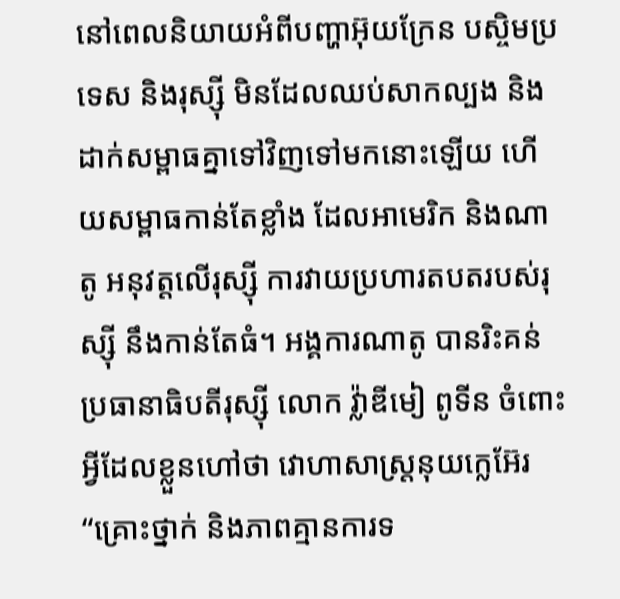នៅពេលនិយាយអំពីបញ្ហាអ៊ុយក្រែន បស្ចិមប្រទេស និងរុស្ស៊ី មិនដែលឈប់សាកល្បង និងដាក់សម្ពាធគ្នាទៅវិញទៅមកនោះឡើយ ហើយសម្ពាធកាន់តែខ្លាំង ដែលអាមេរិក និងណាតូ អនុវត្តលើរុស្ស៊ី ការវាយប្រហារតបតរបស់រុស្ស៊ី នឹងកាន់តែធំ។ អង្គការណាតូ បានរិះគន់ប្រធានាធិបតីរុស្ស៊ី លោក វ្ល៉ាឌីមៀ ពូទីន ចំពោះអ្វីដែលខ្លួនហៅថា វោហាសាស្ត្រនុយក្លេអ៊ែរ “គ្រោះថ្នាក់ និងភាពគ្មានការទ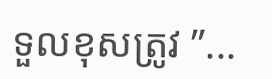ទួលខុសត្រូវ ”...